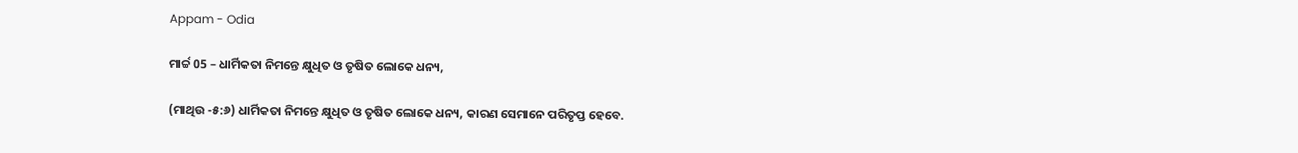Appam - Odia

ମାର୍ଚ୍ଚ 05 – ଧାର୍ମିକତା ନିମନ୍ତେ କ୍ଷୁଧିତ ଓ ତୃଷିତ ଲୋକେ ଧନ୍ୟ,

(ମାଥିଉ -୫:୬) ଧାର୍ମିକତା ନିମନ୍ତେ କ୍ଷୁଧିତ ଓ ତୃଷିତ ଲୋକେ ଧନ୍ୟ, କାରଣ ସେମାନେ ପରିତୃପ୍ତ ହେବେ.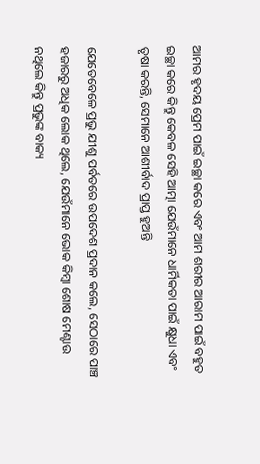ଆମର ହୃଦୟ ପ୍ରେମ ପାଇଁ ଇଚ୍ଛା କରେ ଏବଂ ଆମ ଶରୀର ଆରାମ ପାଇଁ ବହୁତ ଇଚ୍ଛା କରେ କିନ୍ତୁ କେବଳ ସେହି ଆତ୍ମା ଯେଉଁମାନେ ଧାର୍ମିକତା ପାଇଁ କ୍ଷୁଧା ଏବଂ ତୃଷା କରନ୍ତି, ସେମାନେ ଆଶୀର୍ବାଦ ପ୍ରାପ୍ତ ହୁଅନ୍ତି

ଯେତେବେଳେ ପ୍ରଭୁ ଯୀଶୁ ପର୍ବତରେ ଉପଦେଶ ପ୍ରଦାନ କଲେ, ସେଠାରେ ପାଞ୍ଚ ହଜାରରୁ ଅଧିକ ଲୋକ ଥିଲେ, ଯେଉଁମାନେ ଭୋକ କିମ୍ବା ଶୋଷ ମେଣ୍ଟାଉ ନଥିଲେ କିନ୍ତୁ ପ୍ରଭୁଙ୍କ ବାକ୍ୟ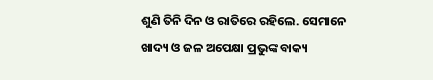ଶୁଣି ତିନି ଦିନ ଓ ରାତିରେ ରହିଲେ. ସେମାନେ ଖାଦ୍ୟ ଓ ଜଳ ଅପେକ୍ଷା ପ୍ରଭୁଙ୍କ ବାକ୍ୟ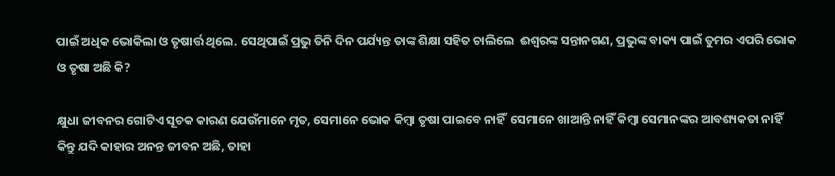ପାଇଁ ଅଧିକ ଭୋକିଲା ଓ ତୃଷାର୍ତ୍ତ ଥିଲେ. ସେଥିପାଇଁ ପ୍ରଭୁ ତିନି ଦିନ ପର୍ଯ୍ୟନ୍ତ ତାଙ୍କ ଶିକ୍ଷା ସହିତ ଚାଲିଲେ  ଈଶ୍ବରଙ୍କ ସନ୍ତାନଗଣ, ପ୍ରଭୁଙ୍କ ବାକ୍ୟ ପାଇଁ ତୁମର ଏପରି ଭୋକ ଓ ତୃଷା ଅଛି କି?

କ୍ଷୁଧା ଜୀବନର ଗୋଟିଏ ସୂଚକ କାରଣ ଯେଉଁମାନେ ମୃତ, ସେମାନେ ଭୋକ କିମ୍ବା ତୃଷା ପାଇବେ ନାହିଁ  ସେମାନେ ଖାଆନ୍ତି ନାହିଁ କିମ୍ବା ସେମାନଙ୍କର ଆବଶ୍ୟକତା ନାହିଁ କିନ୍ତୁ ଯଦି କାହାର ଅନନ୍ତ ଜୀବନ ଅଛି, ତାହା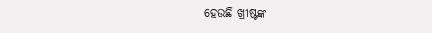ହେଉଛି ଖ୍ରୀଷ୍ଟଙ୍କ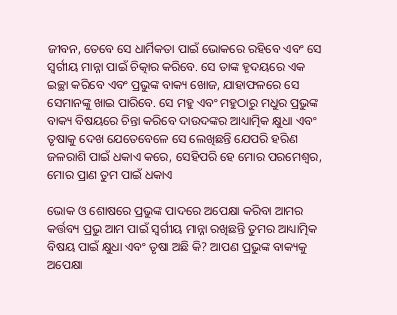ଜୀବନ, ତେବେ ସେ ଧାର୍ମିକତା ପାଇଁ ଭୋକରେ ରହିବେ ଏବଂ ସେ ସ୍ୱର୍ଗୀୟ ମାନ୍ନା ପାଇଁ ଚିତ୍କାର କରିବେ. ସେ ତାଙ୍କ ହୃଦୟରେ ଏକ ଇଚ୍ଛା କରିବେ ଏବଂ ପ୍ରଭୁଙ୍କ ବାକ୍ୟ ଖୋଜ, ଯାହାଫଳରେ ସେ ସେମାନଙ୍କୁ ଖାଇ ପାରିବେ. ସେ ମହୁ ଏବଂ ମହୁଠାରୁ ମଧୁର ପ୍ରଭୁଙ୍କ ବାକ୍ୟ ବିଷୟରେ ଚିନ୍ତା କରିବେ ଦାଉଦଙ୍କର ଆଧ୍ୟାତ୍ମିକ କ୍ଷୁଧା ଏବଂ ତୃଷାକୁ ଦେଖ ଯେତେବେଳେ ସେ ଲେଖିଛନ୍ତି ଯେପରି ହରିଣ ଜଳରାଶି ପାଇଁ ଧକାଏ କରେ, ସେହିପରି ହେ ମୋର ପରମେଶ୍ୱର, ମୋର ପ୍ରାଣ ତୁମ ପାଇଁ ଧକାଏ

ଭୋକ ଓ ଶୋଷରେ ପ୍ରଭୁଙ୍କ ପାଦରେ ଅପେକ୍ଷା କରିବା ଆମର କର୍ତ୍ତବ୍ୟ ପ୍ରଭୁ ଆମ ପାଇଁ ସ୍ୱର୍ଗୀୟ ମାନ୍ନା ରଖିଛନ୍ତି ତୁମର ଆଧ୍ୟାତ୍ମିକ ବିଷୟ ପାଇଁ କ୍ଷୁଧା ଏବଂ ତୃଷା ଅଛି କି? ଆପଣ ପ୍ରଭୁଙ୍କ ବାକ୍ୟକୁ ଅପେକ୍ଷା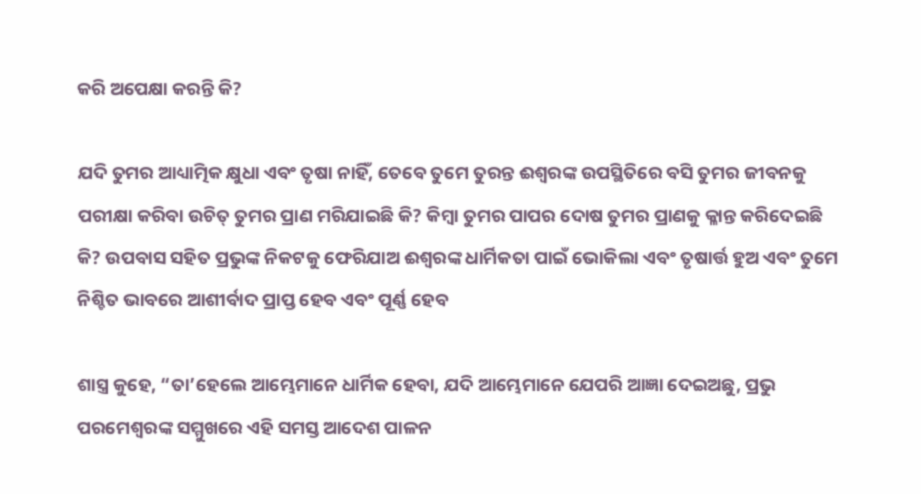କରି ଅପେକ୍ଷା କରନ୍ତି କି?

ଯଦି ତୁମର ଆଧ୍ୟାତ୍ମିକ କ୍ଷୁଧା ଏବଂ ତୃଷା ନାହିଁ, ତେବେ ତୁମେ ତୁରନ୍ତ ଈଶ୍ବରଙ୍କ ଉପସ୍ଥିତିରେ ବସି ତୁମର ଜୀବନକୁ ପରୀକ୍ଷା କରିବା ଉଚିତ୍ ତୁମର ପ୍ରାଣ ମରିଯାଇଛି କି? କିମ୍ବା ତୁମର ପାପର ଦୋଷ ତୁମର ପ୍ରାଣକୁ କ୍ଳାନ୍ତ କରିଦେଇଛି କି? ଉପବାସ ସହିତ ପ୍ରଭୁଙ୍କ ନିକଟକୁ ଫେରିଯାଅ ଈଶ୍ବରଙ୍କ ଧାର୍ମିକତା ପାଇଁ ଭୋକିଲା ଏବଂ ତୃଷାର୍ତ୍ତ ହୁଅ ଏବଂ ତୁମେ ନିଶ୍ଚିତ ଭାବରେ ଆଶୀର୍ବାଦ ପ୍ରାପ୍ତ ହେବ ଏବଂ ପୂର୍ଣ୍ଣ ହେବ

ଶାସ୍ତ୍ର କୁହେ, “ତା’ହେଲେ ଆମ୍ଭେମାନେ ଧାର୍ମିକ ହେବା, ଯଦି ଆମ୍ଭେମାନେ ଯେପରି ଆଜ୍ଞା ଦେଇଅଛୁ, ପ୍ରଭୁ ପରମେଶ୍ୱରଙ୍କ ସମ୍ମୁଖରେ ଏହି ସମସ୍ତ ଆଦେଶ ପାଳନ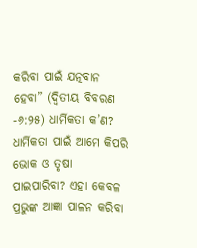କରିବା ପାଇଁ ଯତ୍ନବାନ ହେବା” (ଦ୍ୱିତୀୟ ବିବରଣ -୬:୨୫) ଧାର୍ମିକତା କ’ଣ? ଧାର୍ମିକତା ପାଇଁ ଆମେ କିପରି ଭୋକ ଓ ତୃଷା ପାଇପାରିବା? ଏହା କେବଳ ପ୍ରଭୁଙ୍କ ଆଜ୍ଞା ପାଳନ କରିବା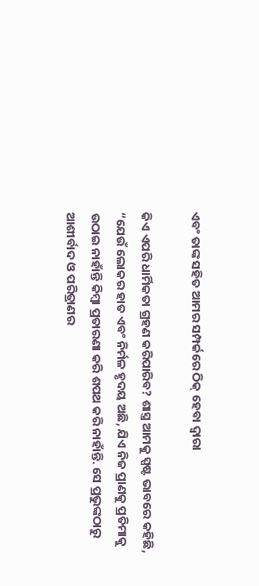ଏବଂ ତାଙ୍କ ସହିତ ଆମର ସମ୍ପର୍କରେ ଠିକ୍ ହେବା ଦ୍ୱାରା

କିଏ ଏପରି ଧାର୍ମିକତା ଗ୍ରହଣ କରିପାରିବ? ଶାସ୍ତ୍ର ଆମକୁ ସ୍ପଷ୍ଟ ଭାବରେ କହିଛି, “ଯେଉଁ ଲୋକର ହାତ ଏବଂ ନିର୍ମଳ ହୃଦୟ ଅଛି, ଯିଏ ନିଜ ପ୍ରାଣକୁ ପ୍ରତିମାକୁ ଉଠାଇ ନାହାଁନ୍ତି କିମ୍ବା ପ୍ରତାରଣା କରି ଶପଥ କରି ନାହାଁନ୍ତି. ସେ ପ୍ରଭୁଙ୍କଠାରୁ ଆଶୀର୍ବାଦ ଓ ପରିତ୍ରାଣର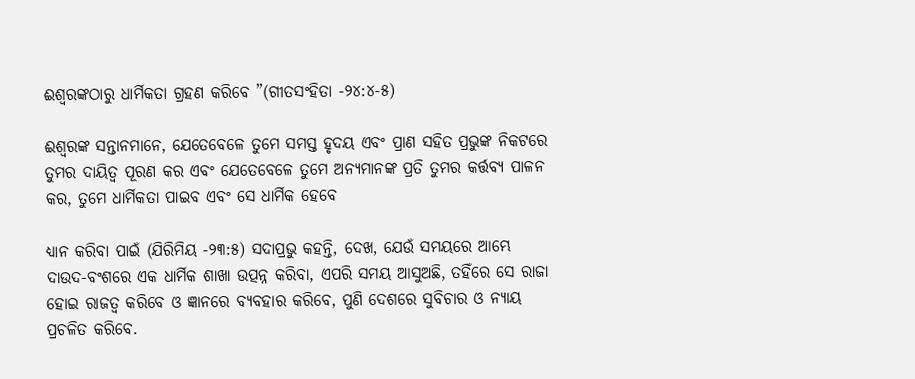ଈଶ୍ୱରଙ୍କଠାରୁ ଧାର୍ମିକତା ଗ୍ରହଣ କରିବେ ”(ଗୀତସଂହିତା -୨୪:୪-୫)

ଈଶ୍ବରଙ୍କ ସନ୍ତାନମାନେ, ଯେତେବେଳେ ତୁମେ ସମସ୍ତ ହୃଦୟ ଏବଂ ପ୍ରାଣ ସହିତ ପ୍ରଭୁଙ୍କ ନିକଟରେ ତୁମର ଦାୟିତ୍ଵ ପୂରଣ କର ଏବଂ ଯେତେବେଳେ ତୁମେ ଅନ୍ୟମାନଙ୍କ ପ୍ରତି ତୁମର କର୍ତ୍ତବ୍ୟ ପାଳନ କର, ତୁମେ ଧାର୍ମିକତା ପାଇବ ଏବଂ ସେ ଧାର୍ମିକ ହେବେ

ଧ୍ୟାନ କରିବା ପାଇଁ (ଯିରିମିୟ -୨୩:୫) ସଦାପ୍ରଭୁ କହନ୍ତି, ଦେଖ, ଯେଉଁ ସମୟରେ ଆମ୍ଭେ ଦାଉଦ-ବଂଶରେ ଏକ ଧାର୍ମିକ ଶାଖା ଉତ୍ପନ୍ନ କରିବା, ଏପରି ସମୟ ଆସୁଅଛି, ତହିଁରେ ସେ ରାଜା ହୋଇ ରାଜତ୍ୱ କରିବେ ଓ ଜ୍ଞାନରେ ବ୍ୟବହାର କରିବେ, ପୁଣି ଦେଶରେ ସୁବିଚାର ଓ ନ୍ୟାୟ ପ୍ରଚଳିତ କରିବେ.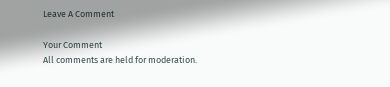Leave A Comment

Your Comment
All comments are held for moderation.